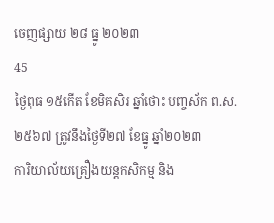ចេញផ្សាយ ២៨ ធ្នូ ២០២៣
45
ថ្ងៃពុធ ១៥កើត ខែមិគសិរ ឆ្នាំថោះ បញ្ចស័ក ព.ស.២៥៦៧ ត្រូវនឹងថ្ងៃទី២៧ ខែធ្នូ ឆ្នាំ២០២៣
ការិយាល័យគ្រឿងយន្តកសិកម្ម និង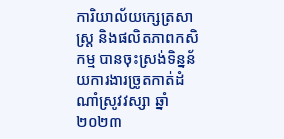ការិយាល័យក្សេត្រសាស្ដ្រ និងផលិតភាពកសិកម្ម បានចុះស្រង់ទិន្នន័យការងារច្រូតកាត់ដំណាំស្រូវវស្សា ឆ្នាំ២០២៣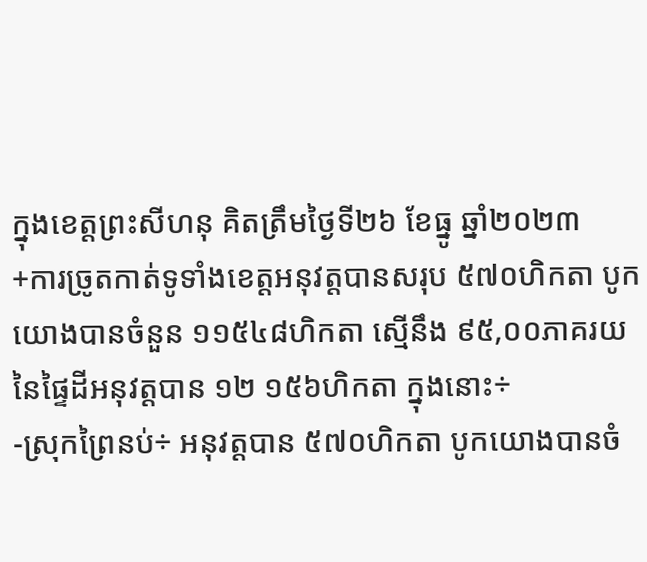ក្នុងខេត្តព្រះសីហនុ គិតត្រឹមថ្ងៃទី២៦ ខែធ្នូ ឆ្នាំ២០២៣
+ការច្រូតកាត់ទូទាំងខេត្តអនុវត្តបានសរុប ៥៧០ហិកតា បូកយោងបានចំនួន ១១៥៤៨ហិកតា ស្មើនឹង ៩៥,០០ភាគរយ នៃផ្ទៃដីអនុវត្ដបាន ១២ ១៥៦ហិកតា ក្នុងនោះ÷
-ស្រុកព្រៃនប់÷ អនុវត្តបាន ៥៧០ហិកតា បូកយោងបានចំ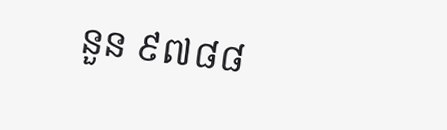នួន ៩៧៨៨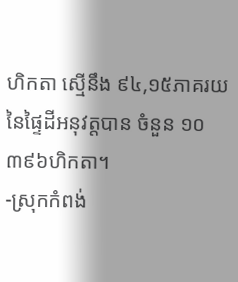ហិកតា ស្មើនឹង ៩៤,១៥ភាគរយ នៃផ្ទៃដីអនុវត្តបាន ចំនួន ១០ ៣៩៦ហិកតា។
-ស្រុកកំពង់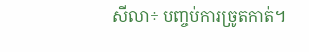សីលា÷ បញ្ចប់ការច្រូតកាត់។